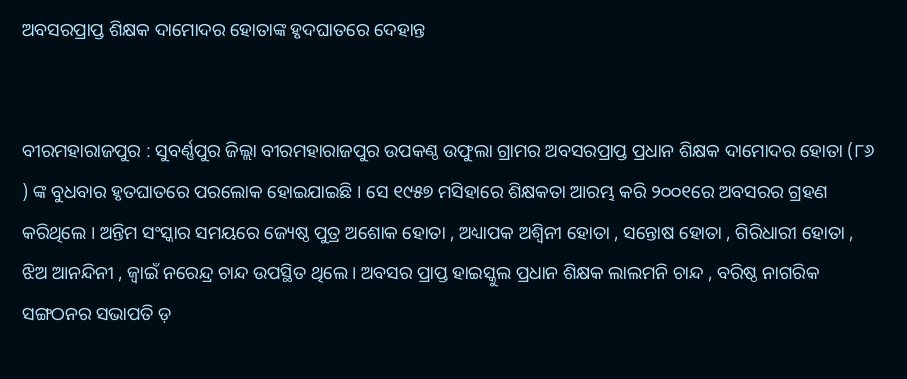ଅବସରପ୍ରାପ୍ତ ଶିକ୍ଷକ ଦାମୋଦର ହୋତାଙ୍କ ହୃଦଘାତରେ ଦେହାନ୍ତ


ବୀରମହାରାଜପୁର : ସୁବର୍ଣ୍ଣପୁର ଜିଲ୍ଲା ବୀରମହାରାଜପୁର ଉପକଣ୍ଠ ଉଫୁଲା ଗ୍ରାମର ଅବସରପ୍ରାପ୍ତ ପ୍ରଧାନ ଶିକ୍ଷକ ଦାମୋଦର ହୋତା (୮୬ ) ଙ୍କ ବୁଧବାର ହୃତଘାତରେ ପରଲୋକ ହୋଇଯାଇଛି । ସେ ୧୯୫୭ ମସିହାରେ ଶିକ୍ଷକତା ଆରମ୍ଭ କରି ୨୦୦୧ରେ ଅବସରର ଗ୍ରହଣ କରିଥିଲେ । ଅନ୍ତିମ ସଂସ୍କାର ସମୟରେ ଜ୍ୟେଷ୍ଠ ପୁତ୍ର ଅଶୋକ ହୋତା , ଅଧ୍ୟାପକ ଅଶ୍ବିନୀ ହୋତା , ସନ୍ତୋଷ ହୋତା , ଗିରିଧାରୀ ହୋତା , ଝିଅ ଆନନ୍ଦିନୀ , ଜ୍ବାଇଁ ନରେନ୍ଦ୍ର ଚାନ୍ଦ ଉପସ୍ଥିତ ଥିଲେ। ଅବସର ପ୍ରାପ୍ତ ହାଇସ୍କୁଲ ପ୍ରଧାନ ଶିକ୍ଷକ ଲାଲମନି ଚାନ୍ଦ , ବରିଷ୍ଠ ନାଗରିକ ସଙ୍ଗଠନର ସଭାପତି ଡ଼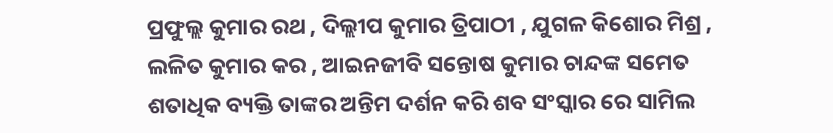ପ୍ରଫୁଲ୍ଲ କୁମାର ରଥ , ଦିଲ୍ଲୀପ କୁମାର ତ୍ରିପାଠୀ , ଯୁଗଳ କିଶୋର ମିଶ୍ର , ଲଳିତ କୁମାର କର , ଆଇନଜୀବି ସନ୍ତୋଷ କୁମାର ଚାନ୍ଦଙ୍କ ସମେତ ଶତାଧିକ ବ୍ୟକ୍ତି ତାଙ୍କର ଅନ୍ତିମ ଦର୍ଶନ କରି ଶବ ସଂସ୍କାର ରେ ସାମିଲ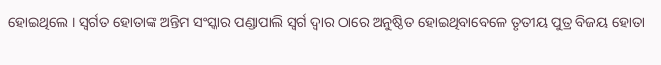ହୋଇଥିଲେ । ସ୍ବର୍ଗତ ହୋତାଙ୍କ ଅନ୍ତିମ ସଂସ୍କାର ପଣ୍ଡାପାଲି ସ୍ୱର୍ଗ ଦ୍ବାର ଠାରେ ଅନୁଷ୍ଠିତ ହୋଇଥିବାବେଳେ ତୃତୀୟ ପୁତ୍ର ବିଜୟ ହୋତା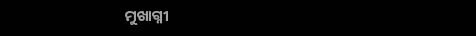ମୁଖାଗ୍ନୀ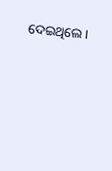ଦେଇଥିଲେ ।